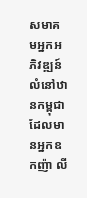សមាគមអ្នកអភិវឌ្ឍន៍លំនៅឋានកម្ពុជា ដែលមានអ្នកឧកញ៉ា លី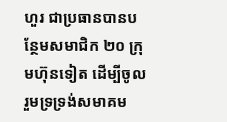ហួរ ជាប្រធានបានបន្ថែមសមាជិក ២០ ក្រុមហ៊ុនទៀត ដើម្បីចូលរួមទ្រទ្រង់សមាគម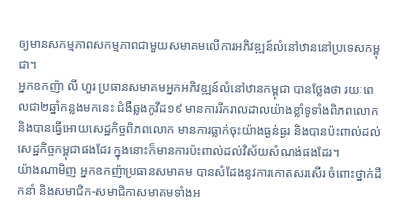ឲ្យមានសកម្មភាពសកម្មភាពជាមួយសមាគមលើការអភិវឌ្ឍន៍លំនៅឋាននៅប្រទេសកម្ពុជា។
អ្នកឧកញ៉ា លី ហួរ ប្រធានសមាគមអ្នកអភិវឌ្ឍន៍លំនៅឋានកម្ពុជា បានថ្លែងថា រយៈពេលជា២ឆ្នាំកន្លងមកនេះ ជំងឺឆ្លងកូវីដ១៩ មានការរីករាលដាលយ៉ាងខ្លាំទូទាំងពិភពលោក និងបានធ្វើអោយសេដ្ឋកិច្ចពិភពលោក មានការធ្លាក់ចុះយ៉ាងធ្ងន់ធ្ងរ និងបានប៉ះពាល់ដល់សេដ្ឋកិច្ចកម្ពុជាផងដែរ ក្នុងនោះក៏មានការប៉ះពាល់ដល់វិស័យសំណង់ផងដែរ។
យ៉ាងណាមិញ អ្នកឧកញ៉ាប្រធានសមាគម បានសំដែងនូវការកោតសរសើរ ចំពោះថ្នាក់ដឹកនាំ និងសមាជិក-សមាជិកាសមាគមទាំងអ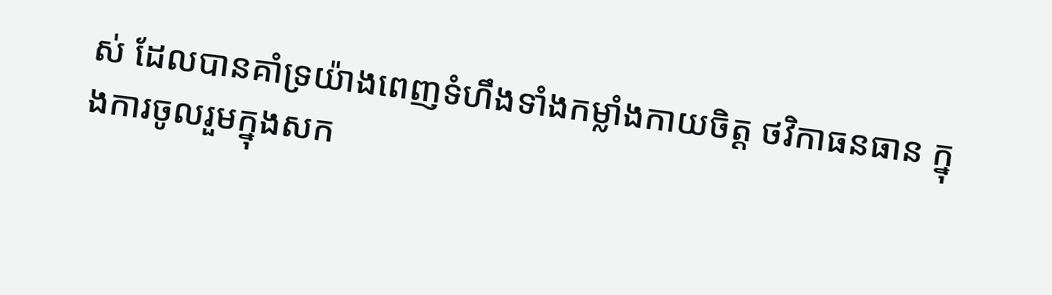ស់ ដែលបានគាំទ្រយ៉ាងពេញទំហឹងទាំងកម្លាំងកាយចិត្ត ថវិកាធនធាន ក្នុងការចូលរួមក្នុងសក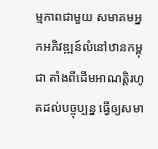ម្មភាពជាមួយ សមាគមអ្នកអភិវឌ្ឍន៍លំនៅឋានកម្ពុជា តាំងពីដើមអាណត្តិរហូតដល់បច្ចុប្បន្ន ធ្វើឲ្យសមា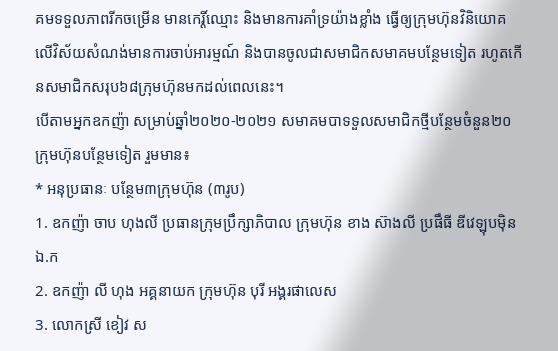គមទទួលភាពរីកចម្រើន មានកេរ្តិ៍ឈ្មោះ និងមានការគាំទ្រយ៉ាងខ្លាំង ធ្វើឲ្យក្រុមហ៊ុនវិនិយោគលើវិស័យសំណង់មានការចាប់អារម្មណ៍ និងបានចូលជាសមាជិកសមាគមបន្ថែមទៀត រហូតកើនសមាជិកសរុប៦៨ក្រុមហ៊ុនមកដល់ពេលនេះ។
បើតាមអ្នកឧកញ៉ា សម្រាប់ឆ្នាំ២០២០-២០២១ សមាគមបាទទួលសមាជិកថ្មីបន្ថែមចំនួន២០ក្រុមហ៊ុនបន្ថែមទៀត រួមមាន៖
* អនុប្រធានៈ បន្ថែម៣ក្រុមហ៊ុន (៣រូប)
1. ឧកញ៉ា ចាប ហុងលី ប្រធានក្រុមប្រឹក្សាភិបាល ក្រុមហ៊ុន ខាង ស៊ាងលី ប្រផឹធី ឌីវេឡុបម៉ិន ឯ.ក
2. ឧកញ៉ា លី ហុង អគ្គនាយក ក្រុមហ៊ុន បុរី អង្គរផាលេស
3. លោកស្រី ខៀវ ស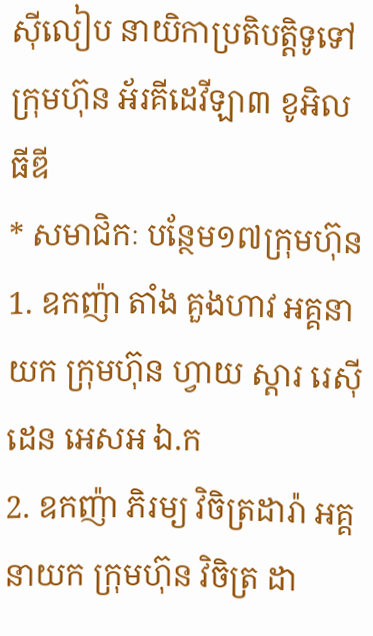ស៊ីលៀប នាយិកាប្រតិបត្តិទូទៅ ក្រុមហ៊ុន អ័រគីដេវីឡា៣ ខូអិលធីឌី
* សមាជិកៈ បន្ថែម១៧ក្រុមហ៊ុន
1. ឧកញ៉ា តាំង គួងហាវ អគ្គនាយក ក្រុមហ៊ុន ហ្វាយ ស្តារ រេស៊ីដេន អេសអ ឯ.ក
2. ឧកញ៉ា ភិរម្យ វិចិត្រដារ៉ា អគ្គនាយក ក្រុមហ៊ុន វិចិត្រ ដា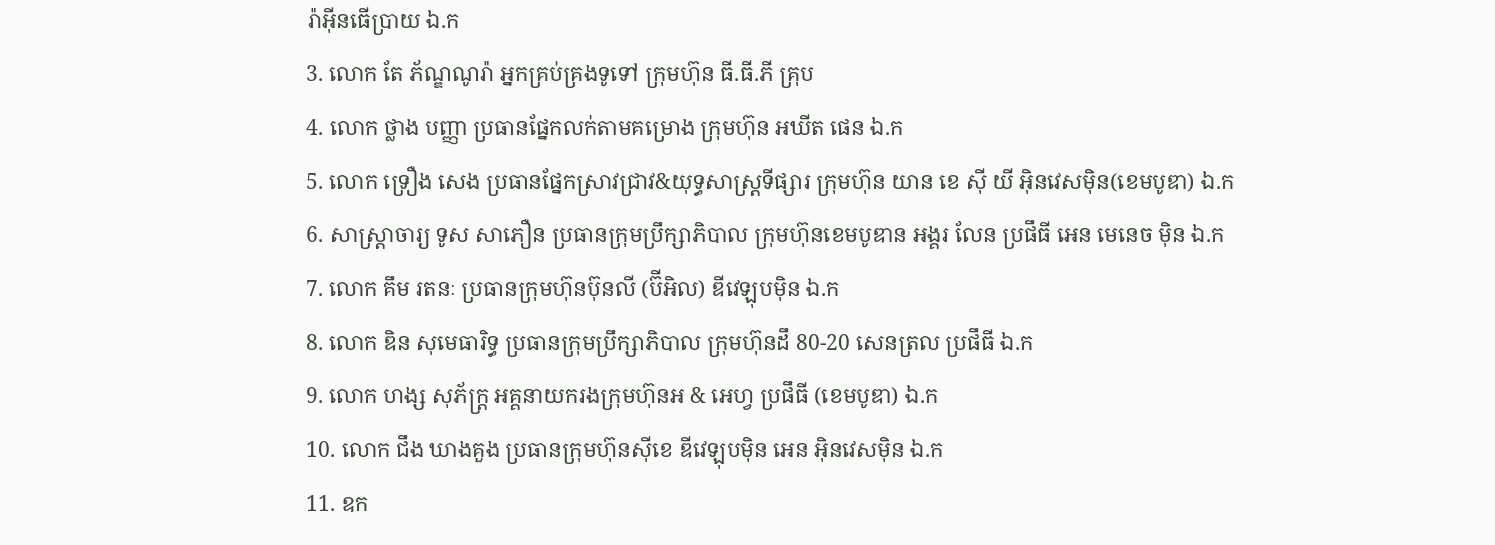រ៉ាអ៊ីនធើប្រាយ ឯ.ក
3. លោក តែ ភ័ណ្ឌណូរ៉ា អ្នកគ្រប់គ្រងទូទៅ ក្រុមហ៊ុន ធី.ធី.ភី គ្រុប
4. លោក ថ្លាង បញ្ញា ប្រធានផ្នែកលក់តាមគម្រោង ក្រុមហ៊ុន អឃីត ផេន ឯ.ក
5. លោក ទ្រឿង សេង ប្រធានផ្នែកស្រាវជ្រាវ&យុទ្ធសាស្រ្តទីផ្សារ ក្រុមហ៊ុន យាន ខេ ស៊ី យី អ៊ិនវេសម៉ិន(ខេមបូឌា) ឯ.ក
6. សាស្រ្តាចារ្យ ទូស សាភឿន ប្រធានក្រុមប្រឹក្សាភិបាល ក្រុមហ៊ុនខេមបូឌាន អង្គរ លែន ប្រផឹធី អេន មេនេច ម៉ិន ឯ.ក
7. លោក គឹម រតនៈ ប្រធានក្រុមហ៊ុនប៊ុនលី (ប៊ីអិល) ឌីវេឡុបម៉ិន ឯ.ក
8. លោក ឌិន សុមេធារិទ្ធ ប្រធានក្រុមប្រឹក្សាភិបាល ក្រុមហ៊ុនដឹ 80-20 សេនត្រល ប្រផឹធី ឯ.ក
9. លោក ហង្ស សុភ័ក្រ្ត អគ្គនាយករងក្រុមហ៊ុនអ & អេហ្វ ប្រផឹធី (ខេមបូឌា) ឯ.ក
10. លោក ជឹង ឃាងគួង ប្រធានក្រុមហ៊ុនស៊ីខេ ឌីវេឡុបម៉ិន អេន អ៊ិនវេសម៉ិន ឯ.ក
11. ឧក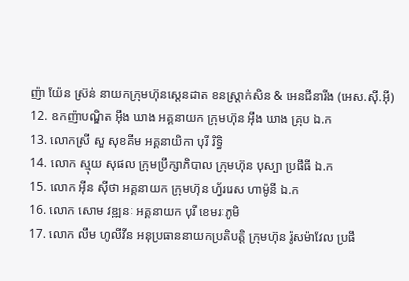ញ៉ា យ៉ែន ស្រ៊ន់ នាយកក្រុមហ៊ុនស្តេនដាត ខនស្រ្តាក់សិន & អេនជីនារីង (អេស.ស៊ី.អ៊ី)
12. ឧកញ៉ាបណ្ឌិត អ៊ឹង ឃាង អគ្គនាយក ក្រុមហ៊ុន អ៊ឹង ឃាង គ្រុប ឯ.ក
13. លោកស្រី សួ សុខគីម អគ្គនាយិកា បុរី រិទ្ធិ
14. លោក ស្មុយ សុផល ក្រុមប្រឹក្សាភិបាល ក្រុមហ៊ុន បុស្បា ប្រផឹធី ឯ.ក
15. លោក អ៊ីន ស៊ីថា អគ្គនាយក ក្រុមហ៊ុន ហ្វ័ររេស ហាម៉ូនី ឯ.ក
16. លោក សោម វឌ្ឍនៈ អគ្គនាយក បុរី ខេមរៈភូមិ
17. លោក លឹម ហូលីវីន អនុប្រធាននាយកប្រតិបត្តិ ក្រុមហ៊ុន រ៉ូសម៉ាវែល ប្រផឹ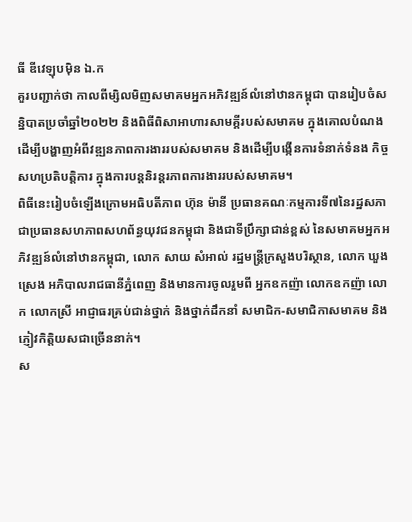ធី ឌីវេឡុបម៉ិន ឯ.ក
គួរបញ្ជាក់ថា កាលពីម្សិលមិញសមាគមអ្នកអភិវឌ្ឍន៍លំនៅឋានកម្ពុជា បានរៀបចំសន្និបាតប្រចាំឆ្នាំ២០២២ និងពិធីពិសាអាហារសាមគ្គីរបស់សមាគម ក្នុងគោលបំណងដើម្បីបង្ហាញអំពីវឌ្ឍនភាពការងាររបស់សមាគម និងដើម្បីបង្កើនការទំនាក់ទំនង កិច្ចសហប្រតិបត្តិការ ក្នុងការបន្តនិរន្តរភាពការងាររបស់សមាគម។
ពិធីនេះរៀបចំឡើងក្រោមអធិបតីភាព ហ៊ុន ម៉ានី ប្រធានគណៈកម្មការទី៧នៃរដ្ឋសភា ជាប្រធានសហភាពសហព័ន្ធយុវជនកម្ពុជា និងជាទីប្រឹក្សាជាន់ខ្ពស់ នៃសមាគមអ្នកអភិវឌ្ឍន៍លំនៅឋានកម្ពុជា, លោក សាយ សំអាល់ រដ្ឋមន្រ្តីក្រសួងបរិស្ថាន, លោក ឃួង ស្រេង អភិបាលរាជធានីភ្នំពេញ និងមានការចូលរួមពី អ្នកឧកញ៉ា លោកឧកញ៉ា លោក លោកស្រី អាជ្ញាធរគ្រប់ជាន់ថ្នាក់ និងថ្នាក់ដឹកនាំ សមាជិក-សមាជិកាសមាគម និងភ្ញៀវកិត្តិយសជាច្រើននាក់។
ស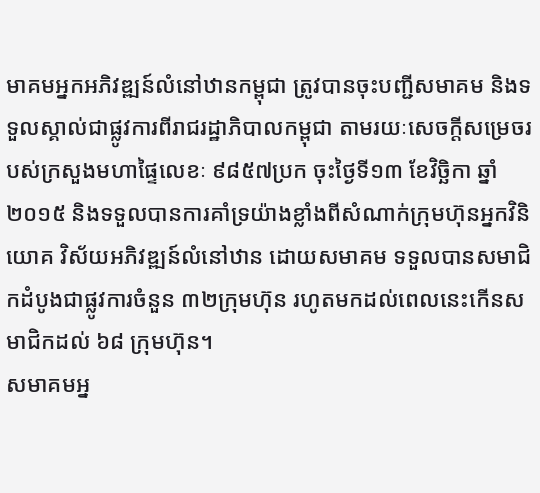មាគមអ្នកអភិវឌ្ឍន៍លំនៅឋានកម្ពុជា ត្រូវបានចុះបញ្ជីសមាគម និងទទួលស្គាល់ជាផ្លូវការពីរាជរដ្ឋាភិបាលកម្ពុជា តាមរយៈសេចក្តីសម្រេចរបស់ក្រសួងមហាផ្ទៃលេខៈ ៩៨៥៧ប្រក ចុះថ្ងៃទី១៣ ខែវិច្ឆិកា ឆ្នាំ២០១៥ និងទទួលបានការគាំទ្រយ៉ាងខ្លាំងពីសំណាក់ក្រុមហ៊ុនអ្នកវិនិយោគ វិស័យអភិវឌ្ឍន៍លំនៅឋាន ដោយសមាគម ទទួលបានសមាជិកដំបូងជាផ្លូវការចំនួន ៣២ក្រុមហ៊ុន រហូតមកដល់ពេលនេះកើនសមាជិកដល់ ៦៨ ក្រុមហ៊ុន។
សមាគមអ្ន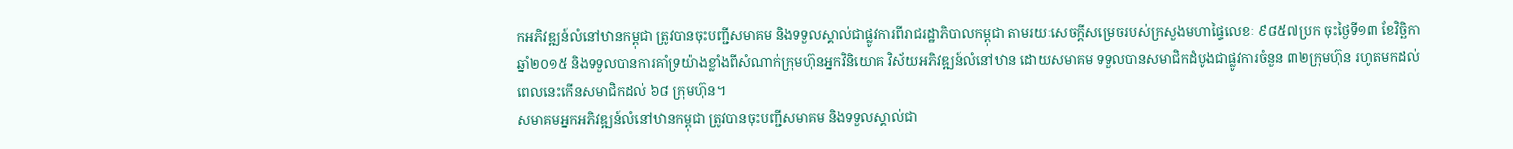កអភិវឌ្ឍន៍លំនៅឋានកម្ពុជា ត្រូវបានចុះបញ្ជីសមាគម និងទទួលស្គាល់ជាផ្លូវការពីរាជរដ្ឋាភិបាលកម្ពុជា តាមរយៈសេចក្តីសម្រេចរបស់ក្រសួងមហាផ្ទៃលេខៈ ៩៨៥៧ប្រក ចុះថ្ងៃទី១៣ ខែវិច្ឆិកា ឆ្នាំ២០១៥ និងទទួលបានការគាំទ្រយ៉ាងខ្លាំងពីសំណាក់ក្រុមហ៊ុនអ្នកវិនិយោគ វិស័យអភិវឌ្ឍន៍លំនៅឋាន ដោយសមាគម ទទួលបានសមាជិកដំបូងជាផ្លូវការចំនួន ៣២ក្រុមហ៊ុន រហូតមកដល់ពេលនេះកើនសមាជិកដល់ ៦៨ ក្រុមហ៊ុន។
សមាគមអ្នកអភិវឌ្ឍន៍លំនៅឋានកម្ពុជា ត្រូវបានចុះបញ្ជីសមាគម និងទទួលស្គាល់ជា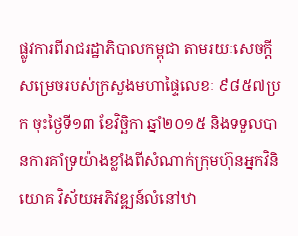ផ្លូវការពីរាជរដ្ឋាភិបាលកម្ពុជា តាមរយៈសេចក្តីសម្រេចរបស់ក្រសួងមហាផ្ទៃលេខៈ ៩៨៥៧ប្រក ចុះថ្ងៃទី១៣ ខែវិច្ឆិកា ឆ្នាំ២០១៥ និងទទួលបានការគាំទ្រយ៉ាងខ្លាំងពីសំណាក់ក្រុមហ៊ុនអ្នកវិនិយោគ វិស័យអភិវឌ្ឍន៍លំនៅឋា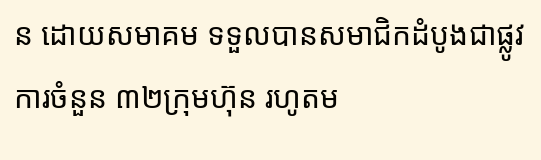ន ដោយសមាគម ទទួលបានសមាជិកដំបូងជាផ្លូវការចំនួន ៣២ក្រុមហ៊ុន រហូតម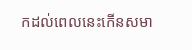កដល់ពេលនេះកើនសមា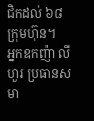ជិកដល់ ៦៨ ក្រុមហ៊ុន។
អ្នកឧកញ៉ា លី ហួរ ប្រធានសមា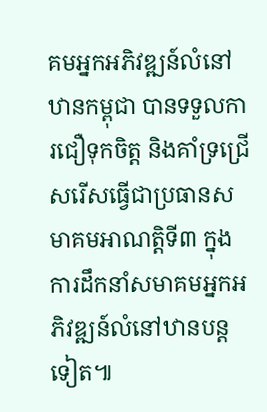គមអ្នកអភិវឌ្ឍន៍លំនៅឋានកម្ពុជា បានទទួលការជឿទុកចិត្ត និងគាំទ្រជ្រើសរើសធ្វើជាប្រធានសមាគមអាណត្តិទី៣ ក្នុងការដឹកនាំសមាគមអ្នកអភិវឌ្ឍន៍លំនៅឋានបន្តទៀត៕